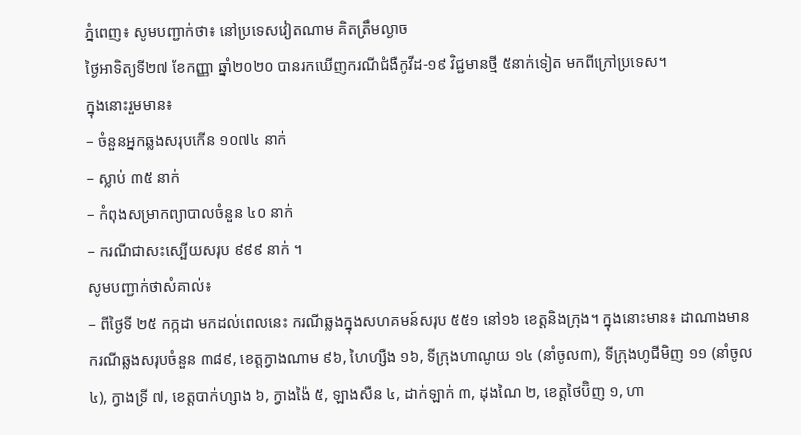ភ្នំពេញ៖ សូមបញ្ជាក់ថា៖ នៅប្រទេសវៀតណាម គិតត្រឹមល្ងាច
ថ្ងៃអាទិត្យទី២៧ ខែកញ្ញា ឆ្នាំ២០២០ បានរកឃើញករណីជំងឺកូវីដ-១៩ វិជ្ជមានថ្មី ៥នាក់ទៀត មកពីក្រៅប្រទេស។
ក្នុងនោះរួមមាន៖
– ចំនួនអ្នកឆ្លងសរុបកើន ១០៧៤ នាក់
– ស្លាប់ ៣៥ នាក់
– កំពុងសម្រាកព្យាបាលចំនួន ៤០ នាក់
– ករណីជាសះស្បើយសរុប ៩៩៩ នាក់ ។
សូមបញ្ជាក់ថាសំគាល់៖
– ពីថ្ងៃទី ២៥ កក្កដា មកដល់ពេលនេះ ករណីឆ្លងក្នុងសហគមន៍សរុប ៥៥១ នៅ១៦ ខេត្តនិងក្រុង។ ក្នុងនោះមាន៖ ដាណាងមានករណីឆ្លងសរុបចំនួន ៣៨៩, ខេត្តក្វាងណាម ៩៦, ហៃហ្សឺង ១៦, ទីក្រុងហាណូយ ១៤ (នាំចូល៣), ទីក្រុងហូជីមិញ ១១ (នាំចូល៤), ក្វាងទ្រី ៧, ខេត្តបាក់ហ្សាង ៦, ក្វាងង៉ៃ ៥, ឡាងសឺន ៤, ដាក់ឡាក់ ៣, ដុងណៃ ២, ខេត្តថៃប៊ិញ ១, ហា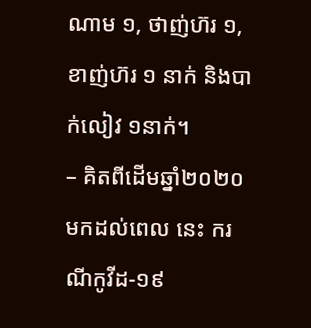ណាម ១, ថាញ់ហ៊រ ១, ខាញ់ហ៊រ ១ នាក់ និងបាក់លៀវ ១នាក់។
– គិតពីដើមឆ្នាំ២០២០ មកដល់ពេល នេះ ករណីកូវីដ-១៩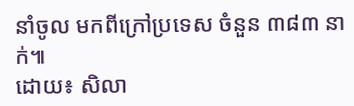នាំចូល មកពីក្រៅប្រទេស ចំនួន ៣៨៣ នាក់៕
ដោយ៖ សិលា